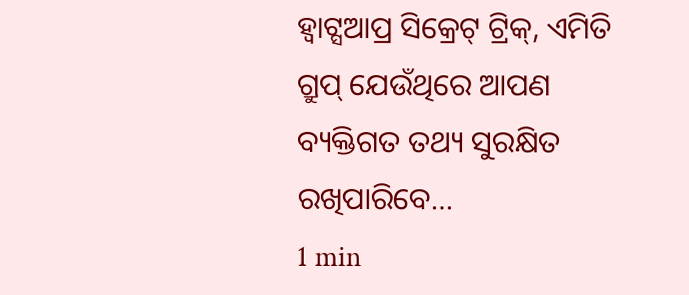ହ୍ୱାଟ୍ସଆପ୍ର ସିକ୍ରେଟ୍ ଟ୍ରିକ୍, ଏମିତି ଗ୍ରୁପ୍ ଯେଉଁଥିରେ ଆପଣ ବ୍ୟକ୍ତିଗତ ତଥ୍ୟ ସୁରକ୍ଷିତ ରଖିପାରିବେ…
1 min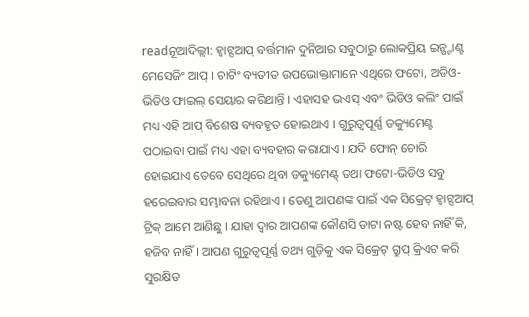readନୂଆଦିଲ୍ଲୀ: ହ୍ୱାଟ୍ସଆପ୍ ବର୍ତ୍ତମାନ ଦୁନିଆର ସବୁଠାରୁ ଲୋକପ୍ରିୟ ଇନ୍ଷ୍ଟାଣ୍ଟ ମେସେଜିଂ ଆପ୍ । ଚାଟିଂ ବ୍ୟତୀତ ଉପଭୋକ୍ତାମାନେ ଏଥିରେ ଫଟୋ, ଅଡିଓ-ଭିଡିଓ ଫାଇଲ୍ ସେୟାର କରିଥାନ୍ତି । ଏହାସହ ଭଏସ୍ ଏବଂ ଭିଡିଓ କଲିଂ ପାଇଁ ମଧ୍ୟ ଏହି ଆପ୍ ବିଶେଷ ବ୍ୟବହୃତ ହୋଇଥାଏ । ଗୁରୁତ୍ୱପୂର୍ଣ୍ଣ ଡକ୍ୟୁମେଣ୍ଟ ପଠାଇବା ପାଇଁ ମଧ୍ୟ ଏହା ବ୍ୟବହାର କରାଯାଏ । ଯଦି ଫୋନ୍ ଚୋରି ହୋଇଯାଏ ତେବେ ସେଥିରେ ଥିବା ଡକ୍ୟୁମେଣ୍ଟ୍ ତଥା ଫଟୋ-ଭିଡିଓ ସବୁ ହରେଇବାର ସମ୍ଭାବନା ରହିଥାଏ । ତେଣୁ ଆପଣଙ୍କ ପାଇଁ ଏକ ସିକ୍ରେଟ୍ ହ୍ୱାଟ୍ସଆପ୍ ଟ୍ରିକ୍ ଆମେ ଆଣିଛୁ । ଯାହା ଦ୍ୱାର ଆପଣଙ୍କ କୌଣସି ଡାଟା ନଷ୍ଟ ହେବ ନାହିଁ କି, ହଜିବ ନାହିଁ । ଆପଣ ଗୁରୁତ୍ୱପୂର୍ଣ୍ଣ ତଥ୍ୟ ଗୁଡ଼ିକୁ ଏକ ସିକ୍ରେଟ୍ ଗ୍ରୁପ୍ କ୍ରିଏଟ କରି ସୁରକ୍ଷିତ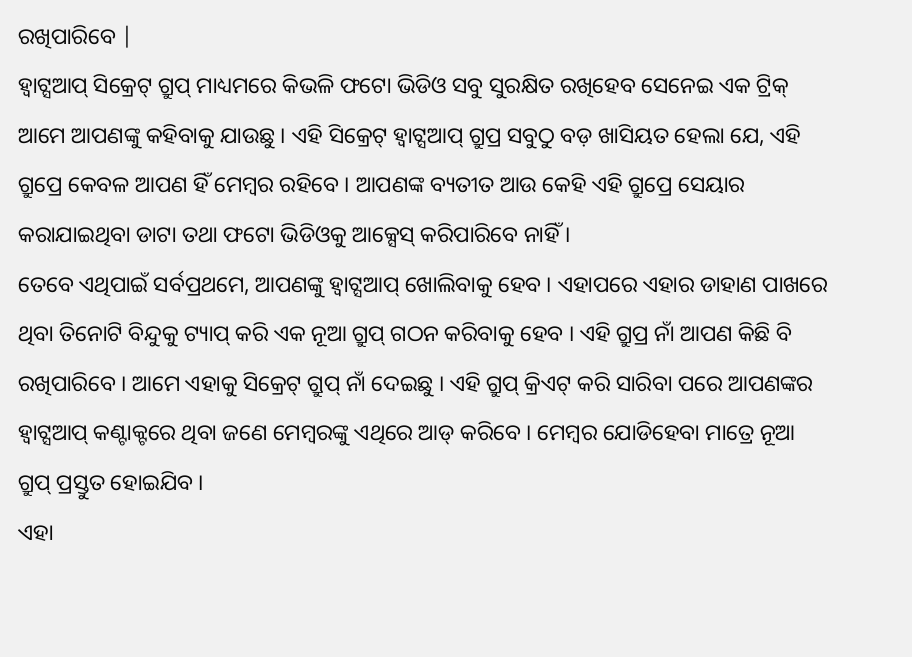ରଖିପାରିବେ |
ହ୍ୱାଟ୍ସଆପ୍ ସିକ୍ରେଟ୍ ଗ୍ରୁପ୍ ମାଧ୍ୟମରେ କିଭଳି ଫଟୋ ଭିଡିଓ ସବୁ ସୁରକ୍ଷିତ ରଖିହେବ ସେନେଇ ଏକ ଟ୍ରିକ୍ ଆମେ ଆପଣଙ୍କୁ କହିବାକୁ ଯାଉଛୁ । ଏହି ସିକ୍ରେଟ୍ ହ୍ୱାଟ୍ସଆପ୍ ଗ୍ରୁପ୍ର ସବୁଠୁ ବଡ଼ ଖାସିୟତ ହେଲା ଯେ, ଏହି ଗ୍ରୁପ୍ରେ କେବଳ ଆପଣ ହିଁ ମେମ୍ବର ରହିବେ । ଆପଣଙ୍କ ବ୍ୟତୀତ ଆଉ କେହି ଏହି ଗ୍ରୁପ୍ରେ ସେୟାର କରାଯାଇଥିବା ଡାଟା ତଥା ଫଟୋ ଭିଡିଓକୁ ଆକ୍ସେସ୍ କରିପାରିବେ ନାହିଁ ।
ତେବେ ଏଥିପାଇଁ ସର୍ବପ୍ରଥମେ, ଆପଣଙ୍କୁ ହ୍ୱାଟ୍ସଆପ୍ ଖୋଲିବାକୁ ହେବ । ଏହାପରେ ଏହାର ଡାହାଣ ପାଖରେ ଥିବା ତିନୋଟି ବିନ୍ଦୁକୁ ଟ୍ୟାପ୍ କରି ଏକ ନୂଆ ଗ୍ରୁପ୍ ଗଠନ କରିବାକୁ ହେବ । ଏହି ଗ୍ରୁପ୍ର ନାଁ ଆପଣ କିଛି ବି ରଖିପାରିବେ । ଆମେ ଏହାକୁ ସିକ୍ରେଟ୍ ଗ୍ରୁପ୍ ନାଁ ଦେଇଛୁ । ଏହି ଗ୍ରୁପ୍ କ୍ରିଏଟ୍ କରି ସାରିବା ପରେ ଆପଣଙ୍କର ହ୍ୱାଟ୍ସଆପ୍ କଣ୍ଟାକ୍ଟରେ ଥିବା ଜଣେ ମେମ୍ବରଙ୍କୁ ଏଥିରେ ଆଡ୍ କରିବେ । ମେମ୍ବର ଯୋଡିହେବା ମାତ୍ରେ ନୂଆ ଗ୍ରୁପ୍ ପ୍ରସ୍ତୁତ ହୋଇଯିବ ।
ଏହା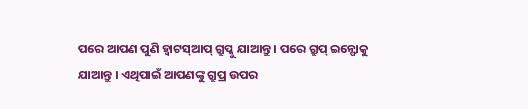ପରେ ଆପଣ ପୁଣି ହ୍ୱାଟସ୍ଆପ୍ ଗ୍ରୁପ୍କୁ ଯାଆନ୍ତୁ । ପରେ ଗ୍ରୁପ୍ ଇନ୍ଫୋକୁ ଯାଆନ୍ତୁ । ଏଥିପାଇଁ ଆପଣଙ୍କୁ ଗ୍ରୁପ୍ର ଉପର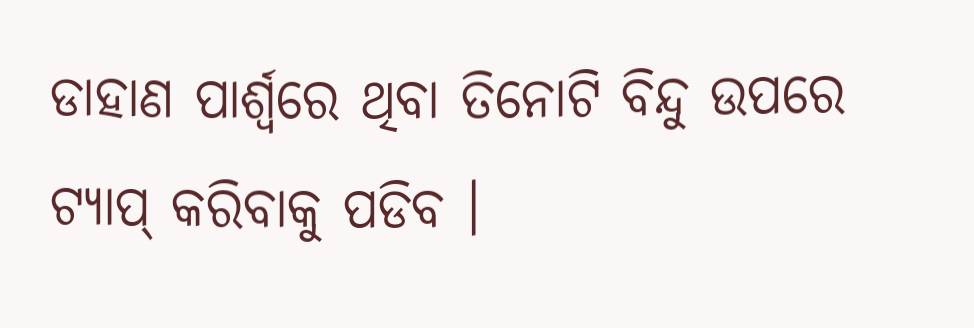ଡାହାଣ ପାର୍ଶ୍ୱରେ ଥିବା ତିନୋଟି ବିନ୍ଦୁ ଉପରେ ଟ୍ୟାପ୍ କରିବାକୁ ପଡିବ ।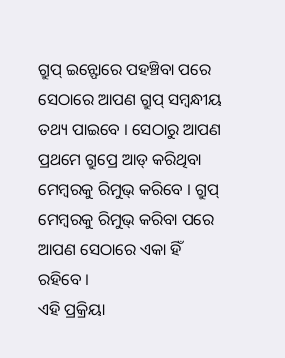ଗ୍ରୁପ୍ ଇନ୍ଫୋରେ ପହଞ୍ଚିବା ପରେ ସେଠାରେ ଆପଣ ଗ୍ରୁପ୍ ସମ୍ବନ୍ଧୀୟ ତଥ୍ୟ ପାଇବେ । ସେଠାରୁ ଆପଣ ପ୍ରଥମେ ଗ୍ରୁପ୍ରେ ଆଡ୍ କରିଥିବା ମେମ୍ବରକୁ ରିମୁଭ୍ କରିବେ । ଗ୍ରୁପ୍ ମେମ୍ବରକୁ ରିମୁଭ୍ କରିବା ପରେ ଆପଣ ସେଠାରେ ଏକା ହିଁ ରହିବେ ।
ଏହି ପ୍ରକ୍ରିୟା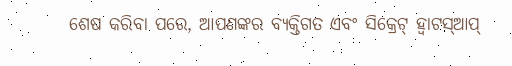ଶେଷ କରିବା ପରେ, ଆପଣଙ୍କର ବ୍ୟକ୍ତିଗତ ଏବଂ ସିକ୍ରେଟ୍ ହ୍ୱାଟସ୍ଆପ୍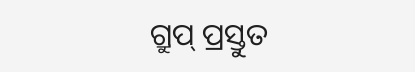ଗ୍ରୁପ୍ ପ୍ରସ୍ତୁତ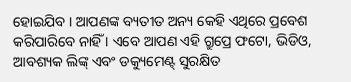ହୋଇଯିବ । ଆପଣଙ୍କ ବ୍ୟତୀତ ଅନ୍ୟ କେହି ଏଥିରେ ପ୍ରବେଶ କରିପାରିବେ ନାହିଁ । ଏବେ ଆପଣ ଏହି ଗ୍ରୁପ୍ରେ ଫଟୋ, ଭିଡିଓ, ଆବଶ୍ୟକ ଲିଙ୍କ୍ ଏବଂ ଡକ୍ୟୁମେଣ୍ଟ୍ ସୁରକ୍ଷିତ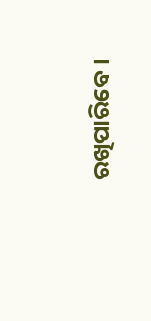ରଖିପାରିବେ ।